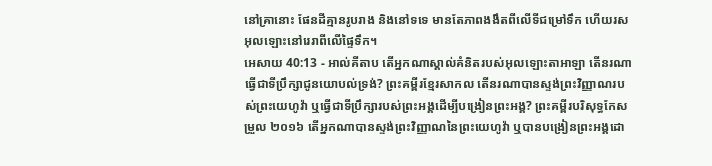នៅគ្រានោះ ផែនដីគ្មានរូបរាង និងនៅទទេ មានតែភាពងងឹតពីលើទីជម្រៅទឹក ហើយរសអុលឡោះនៅរេរាពីលើផ្ទៃទឹក។
អេសាយ 40:13 - អាល់គីតាប តើអ្នកណាស្គាល់គំនិតរបស់អុលឡោះតាអាឡា តើនរណាធ្វើជាទីប្រឹក្សាជូនយោបល់ទ្រង់? ព្រះគម្ពីរខ្មែរសាកល តើនរណាបានស្ទង់ព្រះវិញ្ញាណរបស់ព្រះយេហូវ៉ា ឬធ្វើជាទីប្រឹក្សារបស់ព្រះអង្គដើម្បីបង្រៀនព្រះអង្គ? ព្រះគម្ពីរបរិសុទ្ធកែសម្រួល ២០១៦ តើអ្នកណាបានស្ទង់ព្រះវិញ្ញាណនៃព្រះយេហូវ៉ា ឬបានបង្រៀនព្រះអង្គដោ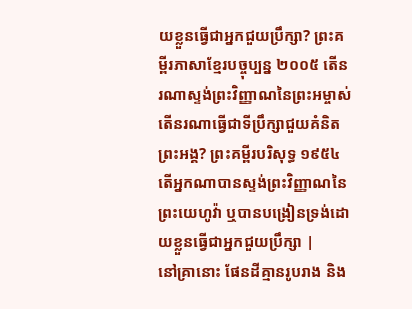យខ្លួនធ្វើជាអ្នកជួយប្រឹក្សា? ព្រះគម្ពីរភាសាខ្មែរបច្ចុប្បន្ន ២០០៥ តើនរណាស្ទង់ព្រះវិញ្ញាណនៃព្រះអម្ចាស់ តើនរណាធ្វើជាទីប្រឹក្សាជួយគំនិតព្រះអង្គ? ព្រះគម្ពីរបរិសុទ្ធ ១៩៥៤ តើអ្នកណាបានស្ទង់ព្រះវិញ្ញាណនៃព្រះយេហូវ៉ា ឬបានបង្រៀនទ្រង់ដោយខ្លួនធ្វើជាអ្នកជួយប្រឹក្សា |
នៅគ្រានោះ ផែនដីគ្មានរូបរាង និង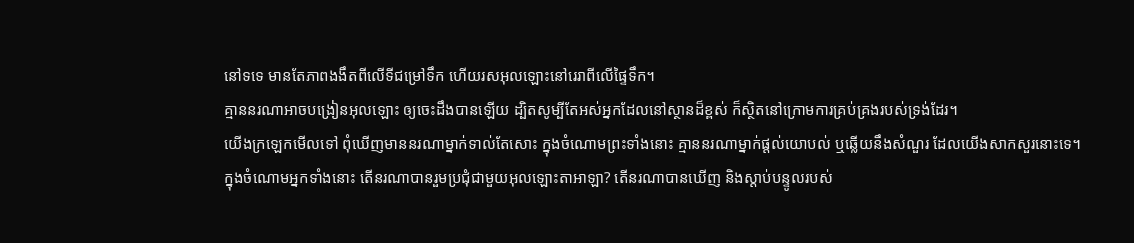នៅទទេ មានតែភាពងងឹតពីលើទីជម្រៅទឹក ហើយរសអុលឡោះនៅរេរាពីលើផ្ទៃទឹក។
គ្មាននរណាអាចបង្រៀនអុលឡោះ ឲ្យចេះដឹងបានឡើយ ដ្បិតសូម្បីតែអស់អ្នកដែលនៅស្ថានដ៏ខ្ពស់ ក៏ស្ថិតនៅក្រោមការគ្រប់គ្រងរបស់ទ្រង់ដែរ។
យើងក្រឡេកមើលទៅ ពុំឃើញមាននរណាម្នាក់ទាល់តែសោះ ក្នុងចំណោមព្រះទាំងនោះ គ្មាននរណាម្នាក់ផ្ដល់យោបល់ ឬឆ្លើយនឹងសំណួរ ដែលយើងសាកសួរនោះទេ។
ក្នុងចំណោមអ្នកទាំងនោះ តើនរណាបានរួមប្រជុំជាមួយអុលឡោះតាអាឡា? តើនរណាបានឃើញ និងស្ដាប់បន្ទូលរបស់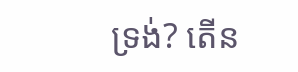ទ្រង់? តើន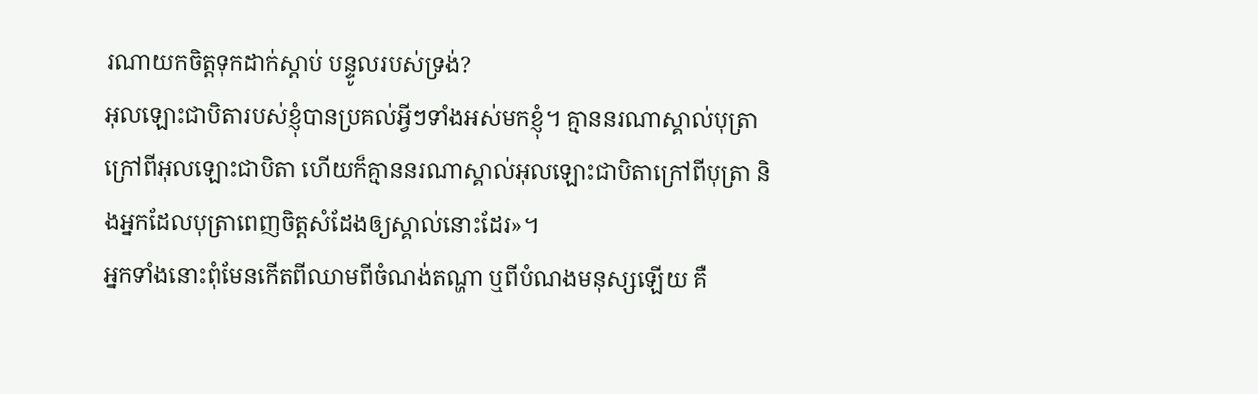រណាយកចិត្តទុកដាក់ស្ដាប់ បន្ទូលរបស់ទ្រង់?
អុលឡោះជាបិតារបស់ខ្ញុំបានប្រគល់អ្វីៗទាំងអស់មកខ្ញុំ។ គ្មាននរណាស្គាល់បុត្រាក្រៅពីអុលឡោះជាបិតា ហើយក៏គ្មាននរណាស្គាល់អុលឡោះជាបិតាក្រៅពីបុត្រា និងអ្នកដែលបុត្រាពេញចិត្តសំដែងឲ្យស្គាល់នោះដែរ»។
អ្នកទាំងនោះពុំមែនកើតពីឈាមពីចំណង់តណ្ហា ឬពីបំណងមនុស្សឡើយ គឺ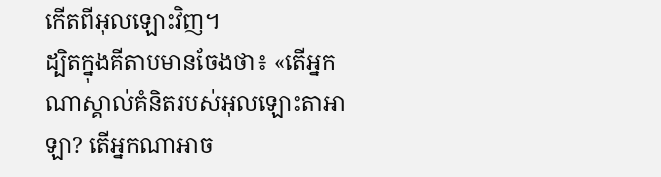កើតពីអុលឡោះវិញ។
ដ្បិតក្នុងគីតាបមានចែងថា៖ «តើអ្នកណាស្គាល់គំនិតរបស់អុលឡោះតាអាឡា? តើអ្នកណាអាច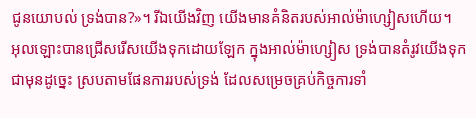ជូនយោបល់ ទ្រង់បាន?»។ រីឯយើងវិញ យើងមានគំនិតរបស់អាល់ម៉ាហ្សៀសហើយ។
អុលឡោះបានជ្រើសរើសយើងទុកដោយឡែក ក្នុងអាល់ម៉ាហ្សៀស ទ្រង់បានតំរូវយើងទុកជាមុនដូច្នេះ ស្របតាមផែនការរបស់ទ្រង់ ដែលសម្រេចគ្រប់កិច្ចការទាំ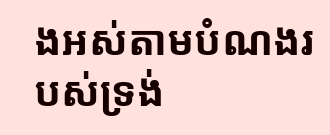ងអស់តាមបំណងរបស់ទ្រង់